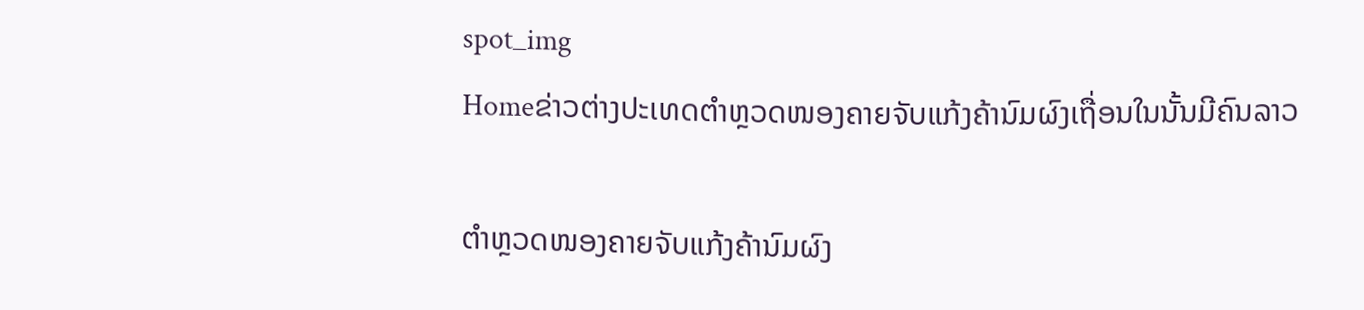spot_img
Homeຂ່າວຕ່າງປະເທດຕຳຫຼວດໜອງຄາຍຈັບແກ້ງຄ້ານົມຜົງເຖື່ອນໃນນັ້ນມີຄົນລາວ

ຕຳຫຼວດໜອງຄາຍຈັບແກ້ງຄ້ານົມຜົງ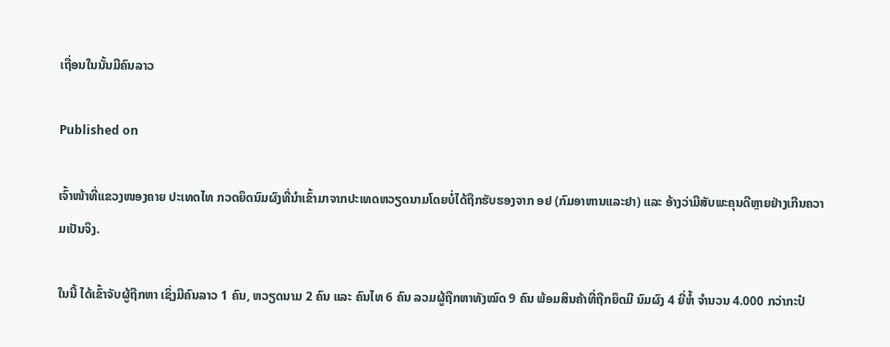ເຖື່ອນໃນນັ້ນມີຄົນລາວ

Published on

ເຈົ້າໜ້າທີ່ແຂວງໜອງຄາຍ ປະເທດໄທ ກວດຍຶດນົມຜົງທີ່ນຳເຂົ້າມາຈາກປະເທດຫວຽດນາມໂດຍບໍ່ໄດ້ຖືກຮັບຮອງຈາກ ອຢ (ກົມອາຫານແລະຢາ) ແລະ ອ້າງວ່າມີສັບພະຄຸນດີຫຼາຍຢ່າງເກີນຄວາມເປັນຈິງ.

ໃນນີ້ ໄດ້ເຂົ້າຈັບຜູ້ຖືກຫາ ເຊິ່ງມີຄົນລາວ 1 ຄົນ, ຫວຽດນາມ 2 ຄົນ ແລະ ຄົນໄທ 6 ຄົນ ລວມຜູ້ຖືກຫາທັງໝົດ 9 ຄົນ ພ້ອມສິນຄ້າທີ່ຖືກຍຶດມີ ນົມຜົງ 4 ຍີ່ຫໍ້ ຈຳນວນ 4.000 ກວ່າກະປ໋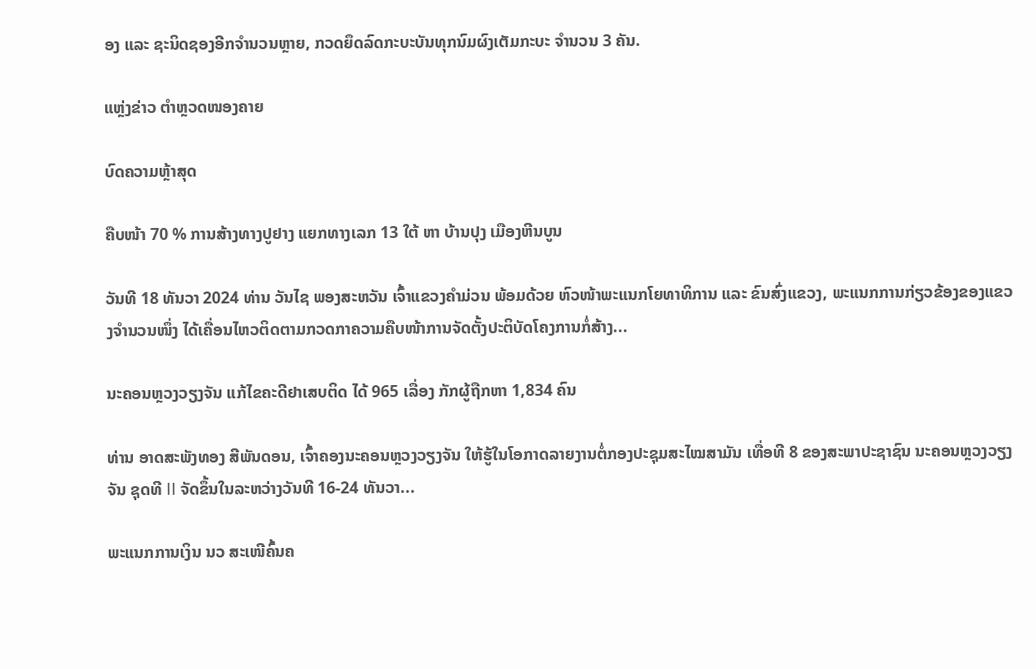ອງ ແລະ ຊະນິດຊອງອີກຈຳນວນຫຼາຍ, ກວດຍຶດລົດກະບະບັນທຸກນົມຜົງເຕັມກະບະ ຈຳນວນ 3 ຄັນ.

ແຫຼ່ງຂ່າວ ຕຳຫຼວດໜອງຄາຍ

ບົດຄວາມຫຼ້າສຸດ

ຄືບໜ້າ 70 % ການສ້າງທາງປູຢາງ ແຍກທາງເລກ 13 ໃຕ້ ຫາ ບ້ານປຸງ ເມືອງຫີນບູນ

ວັນທີ 18 ທັນວາ 2024 ທ່ານ ວັນໄຊ ພອງສະຫວັນ ເຈົ້າແຂວງຄຳມ່ວນ ພ້ອມດ້ວຍ ຫົວໜ້າພະແນກໂຍທາທິການ ແລະ ຂົນສົ່ງແຂວງ, ພະແນກການກ່ຽວຂ້ອງຂອງແຂວງຈໍານວນໜຶ່ງ ໄດ້ເຄື່ອນໄຫວຕິດຕາມກວດກາຄວາມຄືບໜ້າການຈັດຕັ້ງປະຕິບັດໂຄງການກໍ່ສ້າງ...

ນະຄອນຫຼວງວຽງຈັນ ແກ້ໄຂຄະດີຢາເສບຕິດ ໄດ້ 965 ເລື່ອງ ກັກຜູ້ຖືກຫາ 1,834 ຄົນ

ທ່ານ ອາດສະພັງທອງ ສີພັນດອນ, ເຈົ້າຄອງນະຄອນຫຼວງວຽງຈັນ ໃຫ້ຮູ້ໃນໂອກາດລາຍງານຕໍ່ກອງປະຊຸມສະໄໝສາມັນ ເທື່ອທີ 8 ຂອງສະພາປະຊາຊົນ ນະຄອນຫຼວງວຽງຈັນ ຊຸດທີ II ຈັດຂຶ້ນໃນລະຫວ່າງວັນທີ 16-24 ທັນວາ...

ພະແນກການເງິນ ນວ ສະເໜີຄົ້ນຄ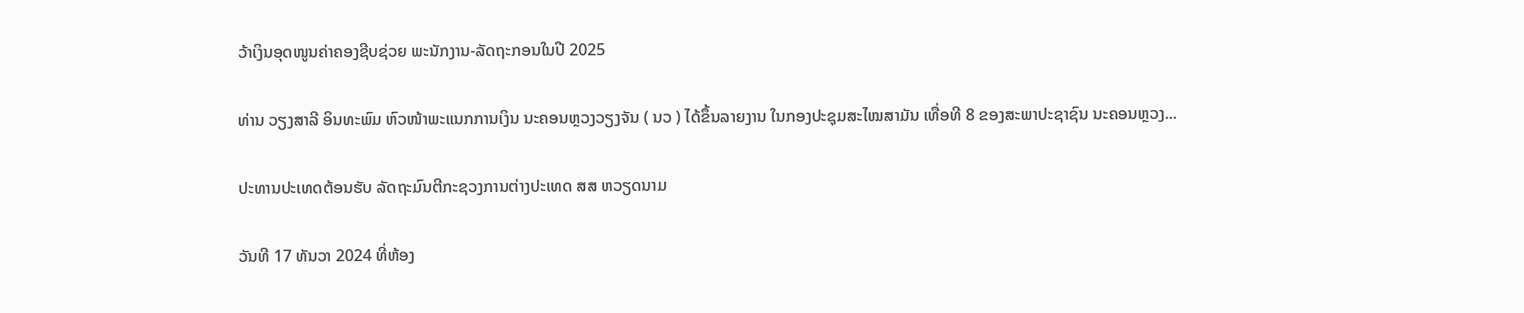ວ້າເງິນອຸດໜູນຄ່າຄອງຊີບຊ່ວຍ ພະນັກງານ-ລັດຖະກອນໃນປີ 2025

ທ່ານ ວຽງສາລີ ອິນທະພົມ ຫົວໜ້າພະແນກການເງິນ ນະຄອນຫຼວງວຽງຈັນ ( ນວ ) ໄດ້ຂຶ້ນລາຍງານ ໃນກອງປະຊຸມສະໄໝສາມັນ ເທື່ອທີ 8 ຂອງສະພາປະຊາຊົນ ນະຄອນຫຼວງ...

ປະທານປະເທດຕ້ອນຮັບ ລັດຖະມົນຕີກະຊວງການຕ່າງປະເທດ ສສ ຫວຽດນາມ

ວັນທີ 17 ທັນວາ 2024 ທີ່ຫ້ອງ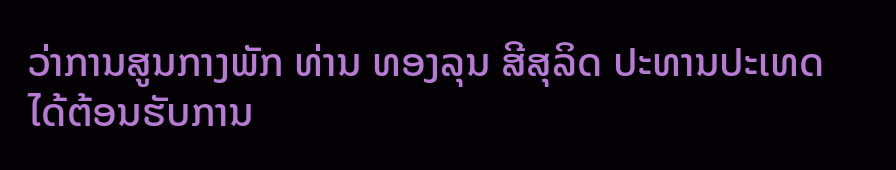ວ່າການສູນກາງພັກ ທ່ານ ທອງລຸນ ສີສຸລິດ ປະທານປະເທດ ໄດ້ຕ້ອນຮັບການ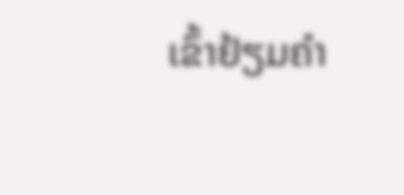ເຂົ້າຢ້ຽມຄຳ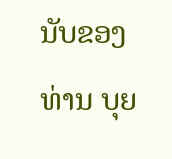ນັບຂອງ ທ່ານ ບຸຍ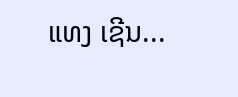ແທງ ເຊີນ...